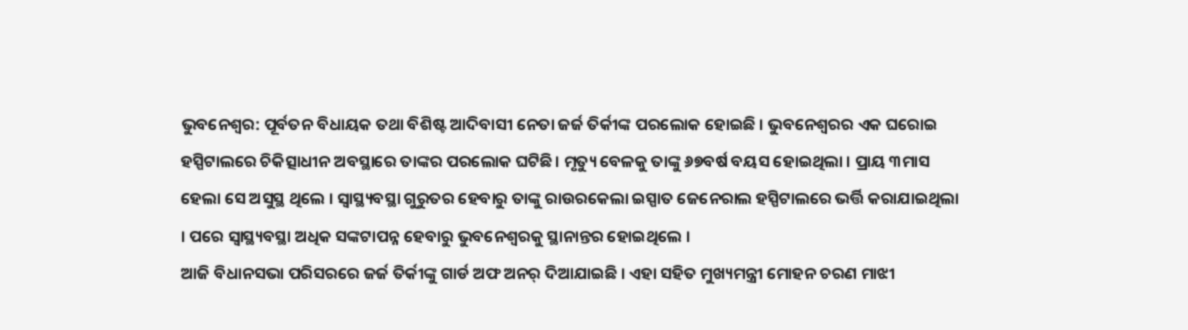ଭୁବନେଶ୍ୱର: ପୂର୍ବତନ ବିଧାୟକ ତଥା ବିଶିଷ୍ଟ ଆଦିବାସୀ ନେତା ଜର୍ଜ ତିର୍କୀଙ୍କ ପରଲୋକ ହୋଇଛି । ଭୁବନେଶ୍ଵରର ଏକ ଘରୋଇ ହସ୍ପିଟାଲରେ ଚିକିତ୍ସାଧୀନ ଅବସ୍ଥାରେ ତାଙ୍କର ପରଲୋକ ଘଟିଛି। ମୃତ୍ୟୁ ବେଳକୁ ତାଙ୍କୁ ୬୭ବର୍ଷ ବୟସ ହୋଇଥିଲା । ପ୍ରାୟ ୩ମାସ ହେଲା ସେ ଅସୁସ୍ଥ ଥିଲେ । ସ୍ୱାସ୍ଥ୍ୟବସ୍ଥା ଗୁରୁତର ହେବାରୁ ତାଙ୍କୁ ରାଉରକେଲା ଇସ୍ପାତ ଜେନେରାଲ ହସ୍ପିଟାଲରେ ଭର୍ତ୍ତି କରାଯାଇଥିଲା । ପରେ ସ୍ୱାସ୍ଥ୍ୟବସ୍ଥା ଅଧିକ ସଙ୍କଟାପନ୍ନ ହେବାରୁ ଭୁବନେଶ୍ୱରକୁ ସ୍ଥାନାନ୍ତର ହୋଇଥିଲେ ।
ଆଜି ବିଧାନସଭା ପରିସରରେ ଜର୍ଜ ତିର୍କୀଙ୍କୁ ଗାର୍ଡ ଅଫ ଅନର୍ ଦିଆଯାଇଛି । ଏହା ସହିତ ମୁଖ୍ୟମନ୍ତ୍ରୀ ମୋହନ ଚରଣ ମାଝୀ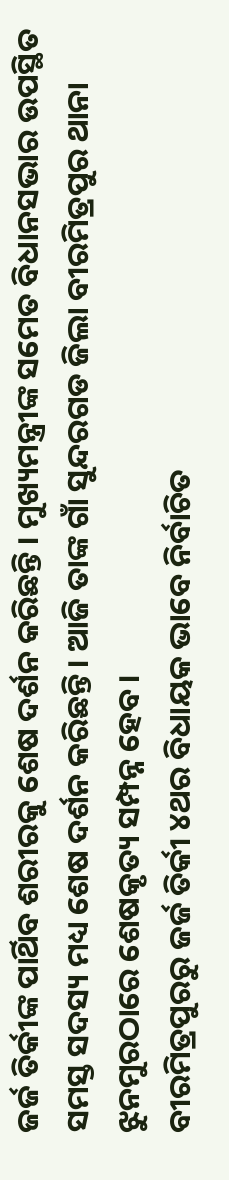ଜର୍ଜ ତିର୍କୀଙ୍କ ପାର୍ଥିବ ଶରୀରକୁ ଶେଷ ଦର୍ଶନ କରିଛନ୍ତି । ମୁଖ୍ୟମନ୍ତ୍ରୀଙ୍କ ସମେତ ବିଧାନସଭାର ଉପସ୍ଥିତ ସମସ୍ତ ସଦସ୍ୟ ମଧ୍ୟ ଶେଷ ଦର୍ଶନ କରିଛନ୍ତି। ଆଜି ତାଙ୍କ ଗାଁ ସୁନ୍ଦରଗଡ ଜିଲା ବୀରମିତ୍ରପୁର ଥାନା ଝୁନମୁରଠାରେ ଶେଷକୃତ୍ୟ ସମ୍ପନ୍ନ ହେବ ।
ବୀରମିତ୍ରପୁରରୁ ଜର୍ଜ ତିର୍କୀ ୪ଥର ବିଧାୟକ ଭାବେ ନିର୍ବାଚିତ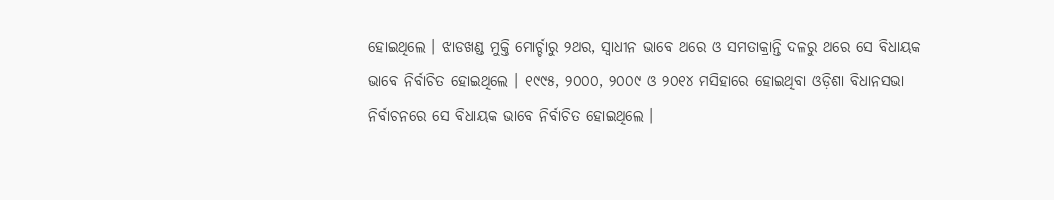ହୋଇଥିଲେ । ଝାଡଖଣ୍ଡ ମୁକ୍ତି ମୋର୍ଚ୍ଚାରୁ ୨ଥର, ସ୍ୱାଧୀନ ଭାବେ ଥରେ ଓ ସମତାକ୍ରାନ୍ତି ଦଳରୁ ଥରେ ସେ ବିଧାୟକ ଭାବେ ନିର୍ବାଚିତ ହୋଇଥିଲେ । ୧୯୯୫, ୨୦୦୦, ୨୦୦୯ ଓ ୨୦୧୪ ମସିହାରେ ହୋଇଥିବା ଓଡ଼ିଶା ବିଧାନସଭା ନିର୍ବାଚନରେ ସେ ବିଧାୟକ ଭାବେ ନିର୍ବାଚିତ ହୋଇଥିଲେ ।